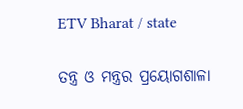ETV Bharat / state

ତନ୍ତ୍ର ଓ ମନ୍ତ୍ରର ପ୍ରୟୋଗଶାଳା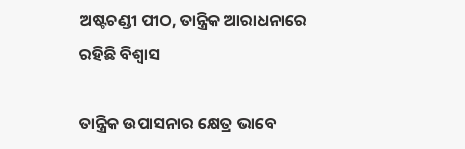ଅଷ୍ଟଚଣ୍ଡୀ ପୀଠ, ତାନ୍ତ୍ରିକ ଆରାଧନାରେ ରହିଛି ବିଶ୍ବାସ

ତାନ୍ତ୍ରିକ ଉପାସନାର କ୍ଷେତ୍ର ଭାବେ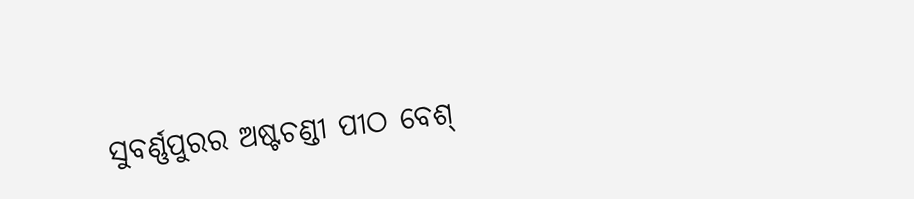ସୁବର୍ଣ୍ଣପୁରର ଅଷ୍ଟଚଣ୍ଡୀ ପୀଠ ବେଶ୍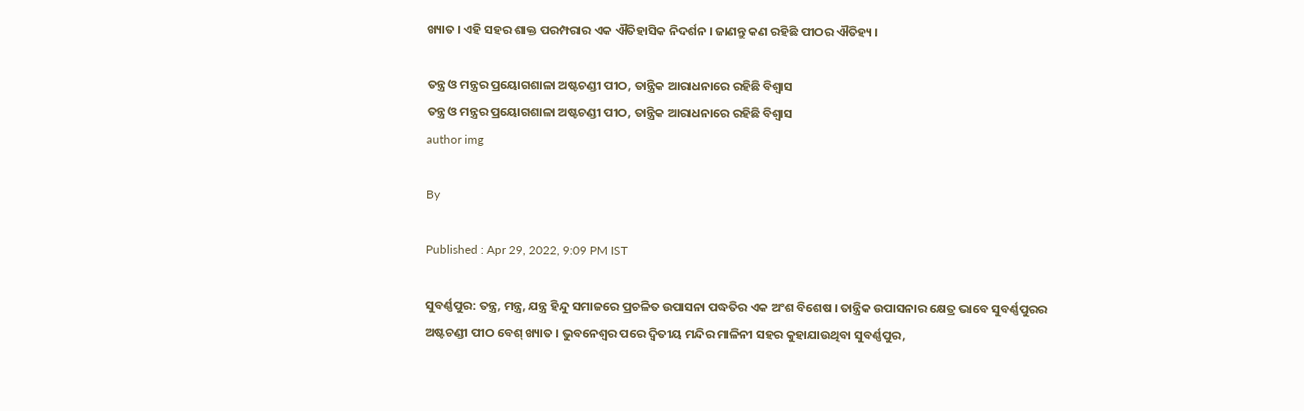ଖ୍ୟାତ । ଏହି ସହର ଶାକ୍ତ ପରମ୍ପରାର ଏକ ଐତିହାସିକ ନିଦର୍ଶନ । ଜାଣନ୍ତୁ କଣ ରହିଛି ପୀଠର ଐତିହ୍ୟ ।

ତନ୍ତ୍ର ଓ ମନ୍ତ୍ରର ପ୍ରୟୋଗଶାଳା ଅଷ୍ଟଚଣ୍ଡୀ ପୀଠ, ତାନ୍ତ୍ରିକ ଆରାଧନାରେ ରହିଛି ବିଶ୍ବାସ
ତନ୍ତ୍ର ଓ ମନ୍ତ୍ରର ପ୍ରୟୋଗଶାଳା ଅଷ୍ଟଚଣ୍ଡୀ ପୀଠ, ତାନ୍ତ୍ରିକ ଆରାଧନାରେ ରହିଛି ବିଶ୍ବାସ
author img

By

Published : Apr 29, 2022, 9:09 PM IST

ସୁବର୍ଣ୍ଣପୁର: ତନ୍ତ୍ର, ମନ୍ତ୍ର, ଯନ୍ତ୍ର ହିନ୍ଦୁ ସମାଜରେ ପ୍ରଚଳିତ ଉପାସନା ପଦ୍ଧତିର ଏକ ଅଂଶ ବିଶେଷ । ତାନ୍ତ୍ରିକ ଉପାସନାର କ୍ଷେତ୍ର ଭାବେ ସୁବର୍ଣ୍ଣପୁରର ଅଷ୍ଟଚଣ୍ଡୀ ପୀଠ ବେଶ୍ ଖ୍ୟାତ । ଭୁବନେଶ୍ବର ପରେ ଦ୍ବିତୀୟ ମନ୍ଦିର ମାଳିନୀ ସହର କୁହାଯାଉଥିବା ସୁବର୍ଣ୍ଣପୁର,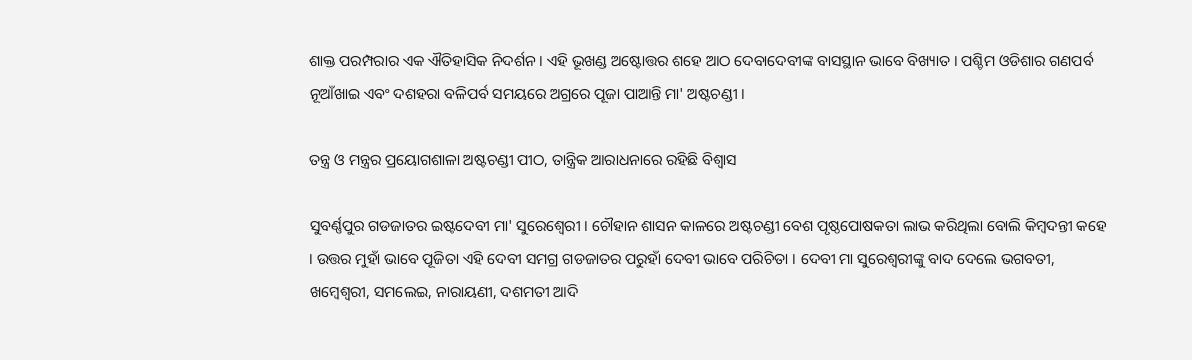ଶାକ୍ତ ପରମ୍ପରାର ଏକ ଐତିହାସିକ ନିଦର୍ଶନ । ଏହି ଭୂଖଣ୍ଡ ଅଷ୍ଟୋତ୍ତର ଶହେ ଆଠ ଦେବାଦେବୀଙ୍କ ବାସସ୍ଥାନ ଭାବେ ବିଖ୍ୟାତ । ପଶ୍ଚିମ ଓଡିଶାର ଗଣପର୍ବ ନୂଆଁଖାଇ ଏବଂ ଦଶହରା ବଳିପର୍ବ ସମୟରେ ଅଗ୍ରରେ ପୂଜା ପାଆନ୍ତି ମା' ଅଷ୍ଟଚଣ୍ଡୀ ।

ତନ୍ତ୍ର ଓ ମନ୍ତ୍ରର ପ୍ରୟୋଗଶାଳା ଅଷ୍ଟଚଣ୍ଡୀ ପୀଠ, ତାନ୍ତ୍ରିକ ଆରାଧନାରେ ରହିଛି ବିଶ୍ବାସ

ସୁବର୍ଣ୍ଣପୁର ଗଡଜାତର ଇଷ୍ଟଦେବୀ ମା' ସୁରେଶ୍ବେରୀ । ଚୌହାନ ଶାସନ କାଳରେ ଅଷ୍ଟଚଣ୍ଡୀ ବେଶ ପୃଷ୍ଠପୋଷକତା ଲାଭ କରିଥିଲା ବୋଲି କିମ୍ବଦନ୍ତୀ କହେ । ଉତ୍ତର ମୁହାଁ ଭାବେ ପୂଜିତା ଏହି ଦେବୀ ସମଗ୍ର ଗଡଜାତର ପରୁହାଁ ଦେବୀ ଭାବେ ପରିଚିତା । ଦେବୀ ମା ସୁରେଶ୍ବରୀଙ୍କୁ ବାଦ ଦେଲେ ଭଗବତୀ, ଖମ୍ବେଶ୍ବରୀ, ସମଲେଇ, ନାରାୟଣୀ, ଦଶମତୀ ଆଦି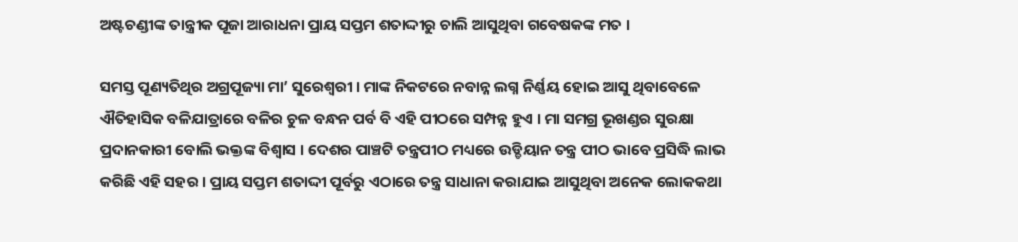ଅଷ୍ଟଚଣ୍ଡୀଙ୍କ ତାନ୍ତ୍ରୀକ ପୂଜା ଆରାଧନା ପ୍ରାୟ ସପ୍ତମ ଶତାଦ୍ଦୀରୁ ଚାଲି ଆସୁଥିବା ଗବେଷକଙ୍କ ମତ ।

ସମସ୍ତ ପୂଣ୍ୟତିଥିର ଅଗ୍ରପୂଜ୍ୟା ମା’ ସୁରେଶ୍ବରୀ । ମାଙ୍କ ନିକଟରେ ନବାନ୍ନ ଲଗ୍ନ ନିର୍ଣ୍ଣୟ ହୋଇ ଆସୁ ଥିବାବେଳେ ଐତିହାସିକ ବଳିଯାତ୍ରାରେ ବଳିର ଚୁଳ ବନ୍ଧନ ପର୍ବ ବି ଏହି ପୀଠରେ ସମ୍ପନ୍ନ ହୁଏ । ମା ସମଗ୍ର ଭୂଖଣ୍ଡର ସୁରକ୍ଷା ପ୍ରଦାନକାରୀ ବୋଲି ଭକ୍ତଙ୍କ ବିଶ୍ବାସ । ଦେଶର ପାଞ୍ଚଟି ତନ୍ତ୍ରପୀଠ ମଧ୍ୟରେ ଉଡ୍ଡିୟାନ ତନ୍ତ୍ର ପୀଠ ଭାବେ ପ୍ରସିଦ୍ଧି ଲାଭ କରିଛି ଏହି ସହର । ପ୍ରାୟ ସପ୍ତମ ଶତାଦ୍ଦୀ ପୂର୍ବରୁ ଏଠାରେ ତନ୍ତ୍ର ସାଧାନା କରାଯାଇ ଆସୁଥିବା ଅନେକ ଲୋକକଥା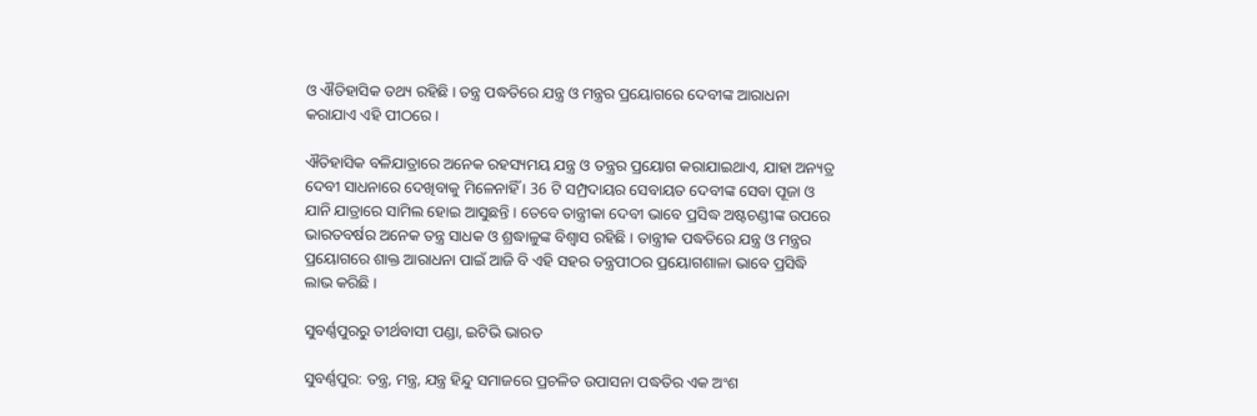ଓ ଐତିହାସିକ ତଥ୍ୟ ରହିଛି । ତନ୍ତ୍ର ପଦ୍ଧତିରେ ଯନ୍ତ୍ର ଓ ମନ୍ତ୍ରର ପ୍ରୟୋଗରେ ଦେବୀଙ୍କ ଆରାଧନା କରାଯାଏ ଏହି ପୀଠରେ ।

ଐତିହାସିକ ବଳିଯାତ୍ରାରେ ଅନେକ ରହସ୍ୟମୟ ଯନ୍ତ୍ର ଓ ତନ୍ତ୍ରର ପ୍ରୟୋଗ କରାଯାଇଥାଏ, ଯାହା ଅନ୍ୟତ୍ର ଦେବୀ ସାଧନାରେ ଦେଖିବାକୁ ମିଳେନାହିଁ । 36 ଟି ସମ୍ପ୍ରଦାୟର ସେବାୟତ ଦେବୀଙ୍କ ସେବା ପୂଜା ଓ ଯାନି ଯାତ୍ରାରେ ସାମିଲ ହୋଇ ଆସୁଛନ୍ତି । ତେବେ ତାନ୍ତ୍ରୀକା ଦେବୀ ଭାବେ ପ୍ରସିଦ୍ଧ ଅଷ୍ଟଚଣ୍ଡୀଙ୍କ ଉପରେ ଭାରତବର୍ଷର ଅନେକ ତନ୍ତ୍ର ସାଧକ ଓ ଶ୍ରଦ୍ଧାଳୁଙ୍କ ବିଶ୍ବାସ ରହିଛି । ତାନ୍ତ୍ରୀକ ପଦ୍ଧତିରେ ଯନ୍ତ୍ର ଓ ମନ୍ତ୍ରର ପ୍ରୟୋଗରେ ଶାକ୍ତ ଆରାଧନା ପାଇଁ ଆଜି ବି ଏହି ସହର ତନ୍ତ୍ରପୀଠର ପ୍ରୟୋଗଶାଳା ଭାବେ ପ୍ରସିଦ୍ଧି ଲାଭ କରିଛି ।

ସୁବର୍ଣ୍ଣପୁରରୁ ତୀର୍ଥବାସୀ ପଣ୍ଡା, ଇଟିଭି ଭାରତ

ସୁବର୍ଣ୍ଣପୁର: ତନ୍ତ୍ର, ମନ୍ତ୍ର, ଯନ୍ତ୍ର ହିନ୍ଦୁ ସମାଜରେ ପ୍ରଚଳିତ ଉପାସନା ପଦ୍ଧତିର ଏକ ଅଂଶ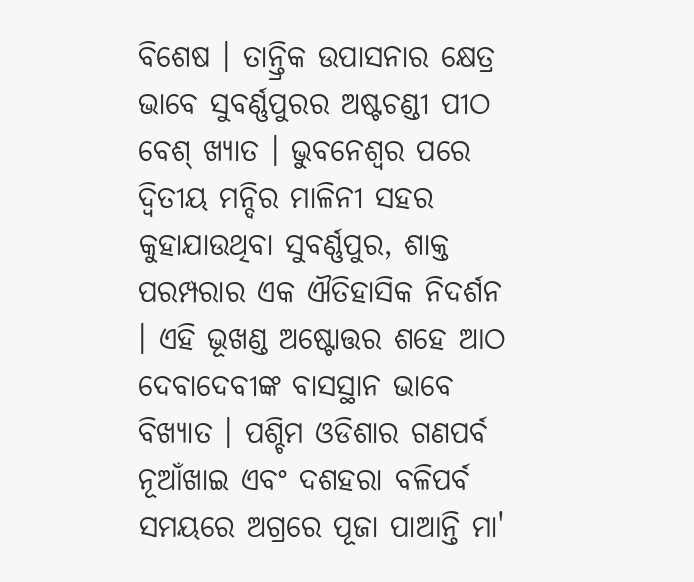ବିଶେଷ । ତାନ୍ତ୍ରିକ ଉପାସନାର କ୍ଷେତ୍ର ଭାବେ ସୁବର୍ଣ୍ଣପୁରର ଅଷ୍ଟଚଣ୍ଡୀ ପୀଠ ବେଶ୍ ଖ୍ୟାତ । ଭୁବନେଶ୍ବର ପରେ ଦ୍ବିତୀୟ ମନ୍ଦିର ମାଳିନୀ ସହର କୁହାଯାଉଥିବା ସୁବର୍ଣ୍ଣପୁର, ଶାକ୍ତ ପରମ୍ପରାର ଏକ ଐତିହାସିକ ନିଦର୍ଶନ । ଏହି ଭୂଖଣ୍ଡ ଅଷ୍ଟୋତ୍ତର ଶହେ ଆଠ ଦେବାଦେବୀଙ୍କ ବାସସ୍ଥାନ ଭାବେ ବିଖ୍ୟାତ । ପଶ୍ଚିମ ଓଡିଶାର ଗଣପର୍ବ ନୂଆଁଖାଇ ଏବଂ ଦଶହରା ବଳିପର୍ବ ସମୟରେ ଅଗ୍ରରେ ପୂଜା ପାଆନ୍ତି ମା'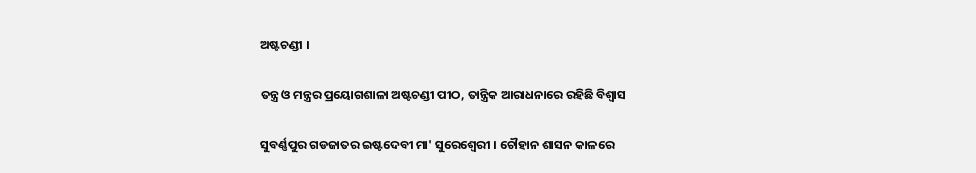ଅଷ୍ଟଚଣ୍ଡୀ ।

ତନ୍ତ୍ର ଓ ମନ୍ତ୍ରର ପ୍ରୟୋଗଶାଳା ଅଷ୍ଟଚଣ୍ଡୀ ପୀଠ, ତାନ୍ତ୍ରିକ ଆରାଧନାରେ ରହିଛି ବିଶ୍ବାସ

ସୁବର୍ଣ୍ଣପୁର ଗଡଜାତର ଇଷ୍ଟଦେବୀ ମା' ସୁରେଶ୍ବେରୀ । ଚୌହାନ ଶାସନ କାଳରେ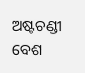ଅଷ୍ଟଚଣ୍ଡୀ ବେଶ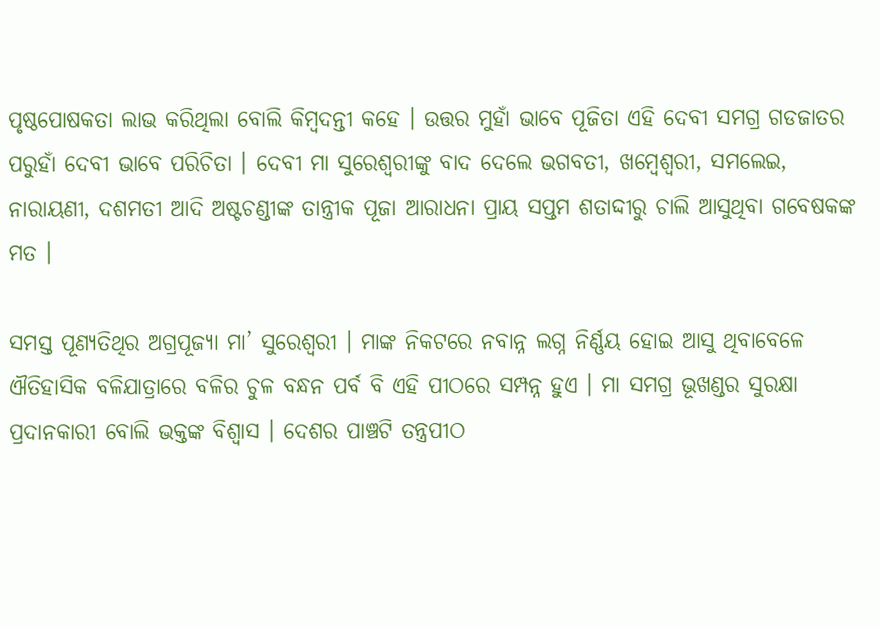ପୃଷ୍ଠପୋଷକତା ଲାଭ କରିଥିଲା ବୋଲି କିମ୍ବଦନ୍ତୀ କହେ । ଉତ୍ତର ମୁହାଁ ଭାବେ ପୂଜିତା ଏହି ଦେବୀ ସମଗ୍ର ଗଡଜାତର ପରୁହାଁ ଦେବୀ ଭାବେ ପରିଚିତା । ଦେବୀ ମା ସୁରେଶ୍ବରୀଙ୍କୁ ବାଦ ଦେଲେ ଭଗବତୀ, ଖମ୍ବେଶ୍ବରୀ, ସମଲେଇ, ନାରାୟଣୀ, ଦଶମତୀ ଆଦି ଅଷ୍ଟଚଣ୍ଡୀଙ୍କ ତାନ୍ତ୍ରୀକ ପୂଜା ଆରାଧନା ପ୍ରାୟ ସପ୍ତମ ଶତାଦ୍ଦୀରୁ ଚାଲି ଆସୁଥିବା ଗବେଷକଙ୍କ ମତ ।

ସମସ୍ତ ପୂଣ୍ୟତିଥିର ଅଗ୍ରପୂଜ୍ୟା ମା’ ସୁରେଶ୍ବରୀ । ମାଙ୍କ ନିକଟରେ ନବାନ୍ନ ଲଗ୍ନ ନିର୍ଣ୍ଣୟ ହୋଇ ଆସୁ ଥିବାବେଳେ ଐତିହାସିକ ବଳିଯାତ୍ରାରେ ବଳିର ଚୁଳ ବନ୍ଧନ ପର୍ବ ବି ଏହି ପୀଠରେ ସମ୍ପନ୍ନ ହୁଏ । ମା ସମଗ୍ର ଭୂଖଣ୍ଡର ସୁରକ୍ଷା ପ୍ରଦାନକାରୀ ବୋଲି ଭକ୍ତଙ୍କ ବିଶ୍ବାସ । ଦେଶର ପାଞ୍ଚଟି ତନ୍ତ୍ରପୀଠ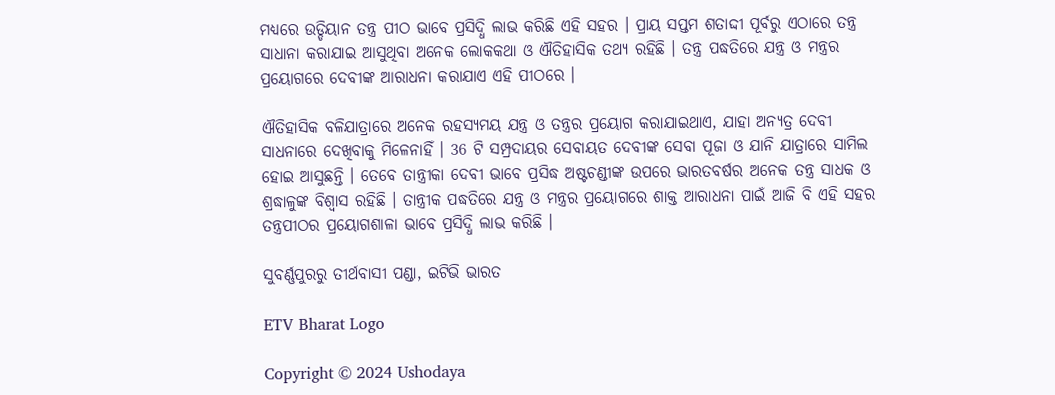ମଧ୍ୟରେ ଉଡ୍ଡିୟାନ ତନ୍ତ୍ର ପୀଠ ଭାବେ ପ୍ରସିଦ୍ଧି ଲାଭ କରିଛି ଏହି ସହର । ପ୍ରାୟ ସପ୍ତମ ଶତାଦ୍ଦୀ ପୂର୍ବରୁ ଏଠାରେ ତନ୍ତ୍ର ସାଧାନା କରାଯାଇ ଆସୁଥିବା ଅନେକ ଲୋକକଥା ଓ ଐତିହାସିକ ତଥ୍ୟ ରହିଛି । ତନ୍ତ୍ର ପଦ୍ଧତିରେ ଯନ୍ତ୍ର ଓ ମନ୍ତ୍ରର ପ୍ରୟୋଗରେ ଦେବୀଙ୍କ ଆରାଧନା କରାଯାଏ ଏହି ପୀଠରେ ।

ଐତିହାସିକ ବଳିଯାତ୍ରାରେ ଅନେକ ରହସ୍ୟମୟ ଯନ୍ତ୍ର ଓ ତନ୍ତ୍ରର ପ୍ରୟୋଗ କରାଯାଇଥାଏ, ଯାହା ଅନ୍ୟତ୍ର ଦେବୀ ସାଧନାରେ ଦେଖିବାକୁ ମିଳେନାହିଁ । 36 ଟି ସମ୍ପ୍ରଦାୟର ସେବାୟତ ଦେବୀଙ୍କ ସେବା ପୂଜା ଓ ଯାନି ଯାତ୍ରାରେ ସାମିଲ ହୋଇ ଆସୁଛନ୍ତି । ତେବେ ତାନ୍ତ୍ରୀକା ଦେବୀ ଭାବେ ପ୍ରସିଦ୍ଧ ଅଷ୍ଟଚଣ୍ଡୀଙ୍କ ଉପରେ ଭାରତବର୍ଷର ଅନେକ ତନ୍ତ୍ର ସାଧକ ଓ ଶ୍ରଦ୍ଧାଳୁଙ୍କ ବିଶ୍ବାସ ରହିଛି । ତାନ୍ତ୍ରୀକ ପଦ୍ଧତିରେ ଯନ୍ତ୍ର ଓ ମନ୍ତ୍ରର ପ୍ରୟୋଗରେ ଶାକ୍ତ ଆରାଧନା ପାଇଁ ଆଜି ବି ଏହି ସହର ତନ୍ତ୍ରପୀଠର ପ୍ରୟୋଗଶାଳା ଭାବେ ପ୍ରସିଦ୍ଧି ଲାଭ କରିଛି ।

ସୁବର୍ଣ୍ଣପୁରରୁ ତୀର୍ଥବାସୀ ପଣ୍ଡା, ଇଟିଭି ଭାରତ

ETV Bharat Logo

Copyright © 2024 Ushodaya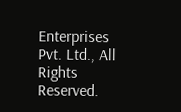Enterprises Pvt. Ltd., All Rights Reserved.